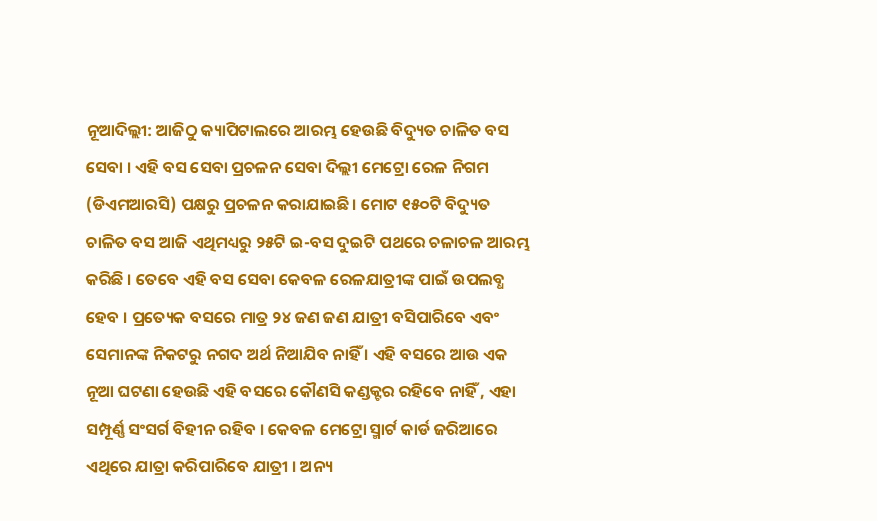ନୂଆଦିଲ୍ଲୀ: ଆଜିଠୁ କ୍ୟାପିଟାଲରେ ଆରମ୍ଭ ହେଉଛି ବିଦ୍ୟୁତ ଚାଳିତ ବସ ସେବା । ଏହି ବସ ସେବା ପ୍ରଚଳନ ସେବା ଦିଲ୍ଲୀ ମେଟ୍ରୋ ରେଳ ନିଗମ (ଡିଏମଆରସି) ପକ୍ଷରୁ ପ୍ରଚଳନ କରାଯାଇଛି। ମୋଟ ୧୫୦ଟି ବିଦ୍ୟୁତ ଚାଳିତ ବସ ଆଜି ଏଥିମଧ୍ୟରୁ ୨୫ଟି ଇ-ବସ ଦୁଇଟି ପଥରେ ଚଳାଚଳ ଆରମ୍ଭ କରିଛି । ତେବେ ଏହି ବସ ସେବା କେବଳ ରେଳଯାତ୍ରୀଙ୍କ ପାଇଁ ଉପଲବ୍ଧ ହେବ । ପ୍ରତ୍ୟେକ ବସରେ ମାତ୍ର ୨୪ ଜଣ ଜଣ ଯାତ୍ରୀ ବସିପାରିବେ ଏବଂ ସେମାନଙ୍କ ନିକଟରୁ ନଗଦ ଅର୍ଥ ନିଆଯିବ ନାହିଁ । ଏହି ବସରେ ଆଉ ଏକ ନୂଆ ଘଟଣା ହେଉଛି ଏହି ବସରେ କୌଣସି କଣ୍ଡକ୍ଟର ରହିବେ ନାହିଁ , ଏହା ସମ୍ପୂର୍ଣ୍ଣ ସଂସର୍ଗ ବିହୀନ ରହିବ । କେବଳ ମେଟ୍ରୋ ସ୍ମାର୍ଟ କାର୍ଡ ଜରିଆରେ ଏଥିରେ ଯାତ୍ରା କରିପାରିବେ ଯାତ୍ରୀ । ଅନ୍ୟ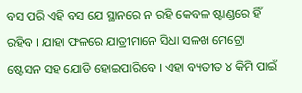ବସ ପରି ଏହି ବସ ଯେ ସ୍ଥାନରେ ନ ରହି କେବଳ ଷ୍ଟାଣ୍ଡରେ ହିଁ ରହିବ । ଯାହା ଫଳରେ ଯାତ୍ରୀମାନେ ସିଧା ସଳଖ ମେଟ୍ରୋ ଷ୍ଟେସନ ସହ ଯୋଡି ହୋଇପାରିବେ । ଏହା ବ୍ୟତୀତ ୪ କିମି ପାଇଁ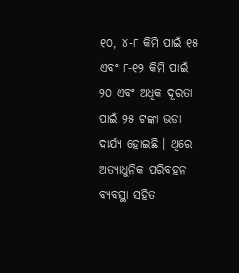୧୦, ୪-୮ କିମି ପାଇଁ ୧୫ ଏବଂ ୮-୧୨ କିମି ପାଇଁ ୨୦ ଏବଂ ଅଧିକ ଦୂରତା ପାଇଁ ୨୫ ଟଙ୍କା ଭଡା ଦାର୍ଯ୍ୟ ହୋଇଛି । ଥିରେ ଅତ୍ୟାଧୁନିକ ପରିବହନ ବ୍ୟବସ୍ଥା ସହିତ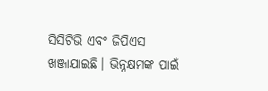ସିସିଟିଭି ଏବଂ ଜିପିଏସ ଖଞ୍ଜାଯାଇଛି। ଭିନ୍ନକ୍ଷମଙ୍କ ପାଇଁ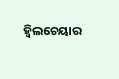ହ୍ୱିଲଚେୟାର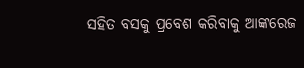ସହିତ ବସକୁ ପ୍ରବେଶ କରିବାକୁ ଆଙ୍କରେଜ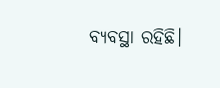ବ୍ୟବସ୍ଥା ରହିଛି।